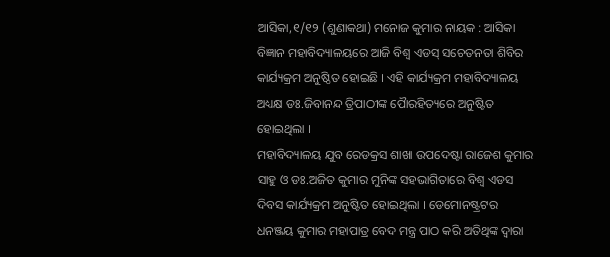ଆସିକା,୧/୧୨ (ଶୁଣାକଥା) ମନୋଜ କୁମାର ନାୟକ : ଆସିକା ବିଜ୍ଞାନ ମହାବିଦ୍ୟାଳୟରେ ଆଜି ବିଶ୍ୱ ଏଡସ୍ ସଚେତନତା ଶିବିର କାର୍ଯ୍ୟକ୍ରମ ଅନୁଷ୍ଠିତ ହୋଇଛି । ଏହି କାର୍ଯ୍ୟକ୍ରମ ମହାବିଦ୍ୟାଳୟ ଅଧ୍ୟକ୍ଷ ଡଃ.ଜିବାନନ୍ଦ ତ୍ରିପାଠୀଙ୍କ ପୈାରହିତ୍ୟରେ ଅନୁଷ୍ଟିତ ହୋଇଥିଲା ।
ମହାବିଦ୍ୟାଳୟ ଯୁବ ରେଡକ୍ରସ ଶାଖା ଉପଦେଷ୍ଟା ରାଜେଶ କୁମାର ସାହୁ ଓ ଡଃ.ଅଜିତ କୁମାର ମୁନିଙ୍କ ସହଭାଗିତାରେ ବିଶ୍ୱ ଏଡସ ଦିବସ କାର୍ଯ୍ୟକ୍ରମ ଅନୁଷ୍ଟିତ ହୋଇଥିଲା । ଡେମୋନଷ୍ଟ୍ରଟର ଧନଞ୍ଜୟ କୁମାର ମହାପାତ୍ର ବେଦ ମନ୍ତ୍ର ପାଠ କରି ଅତିଥିଙ୍କ ଦ୍ୱାରା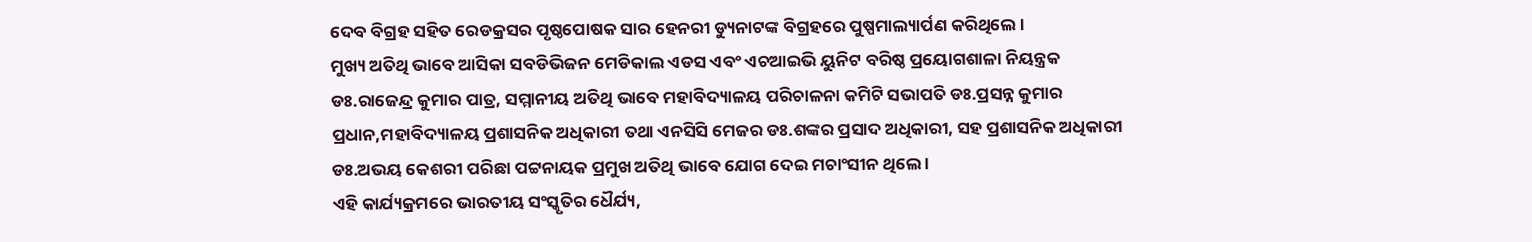ଦେବ ବିଗ୍ରହ ସହିତ ରେଡକ୍ରସର ପୃଷ୍ଠପୋଷକ ସାର ହେନରୀ ଡ୍ୟୁନାଟଙ୍କ ବିଗ୍ରହରେ ପୁଷ୍ପମାଲ୍ୟାର୍ପଣ କରିଥିଲେ ।
ମୁଖ୍ୟ ଅତିଥି ଭାବେ ଆସିକା ସବଡିଭିଜନ ମେଡିକାଲ ଏଡସ ଏବଂ ଏଚଆଇଭି ୟୁନିଟ ବରିଷ୍ଠ ପ୍ରୟୋଗଶାଳା ନିୟନ୍ତ୍ରକ ଡଃ.ରାଜେନ୍ଦ୍ର କୁମାର ପାତ୍ର, ସମ୍ମାନୀୟ ଅତିଥି ଭାବେ ମହାବିଦ୍ୟାଳୟ ପରିଚାଳନା କମିଟି ସଭାପତି ଡଃ.ପ୍ରସନ୍ନ କୁମାର ପ୍ରଧାନ,ମହାବିଦ୍ୟାଳୟ ପ୍ରଶାସନିକ ଅଧିକାରୀ ତଥା ଏନସିସି ମେଜର ଡଃ.ଶଙ୍କର ପ୍ରସାଦ ଅଧିକାରୀ, ସହ ପ୍ରଶାସନିକ ଅଧିକାରୀ ଡଃ.ଅଭୟ କେଶରୀ ପରିଛା ପଟ୍ଟନାୟକ ପ୍ରମୁଖ ଅତିଥି ଭାବେ ଯୋଗ ଦେଇ ମଚାଂସୀନ ଥିଲେ ।
ଏହି କାର୍ଯ୍ୟକ୍ରମରେ ଭାରତୀୟ ସଂସ୍କୃତିର ଧୈର୍ଯ୍ୟ,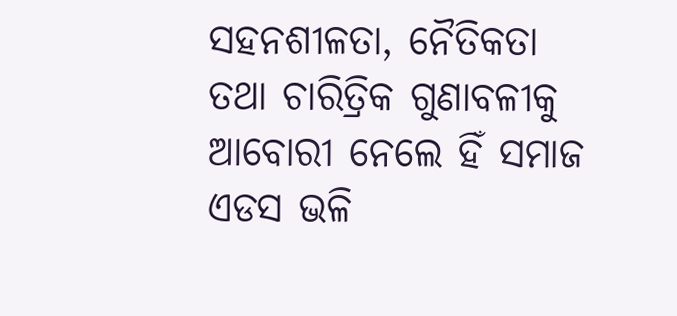ସହନଶୀଳତା, ନୈତିକତା ତଥା ଚାରିତ୍ରିକ ଗୁଣାବଳୀକୁ ଆବୋରୀ ନେଲେ ହିଁ ସମାଜ ଏଡସ ଭଳି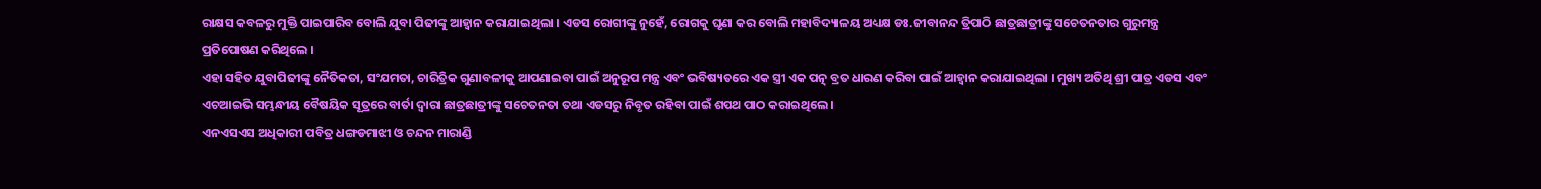ରାକ୍ଷସ କବଳରୁ ମୁକ୍ତି ପାଇପାରିବ ବୋଲି ଯୁବା ପିଢୀଙ୍କୁ ଆହ୍ୱାନ କରାଯାଇଥିଲା । ଏଡସ ରୋଗୀଙ୍କୁ ନୁହେଁ, ରୋଗକୁ ଘୃଣା କର ବୋଲି ମହାବିଦ୍ୟାଳୟ ଅଧ୍ୟକ୍ଷ ଡଃ.ଜୀବାନନ୍ଦ ତ୍ରିପାଠି ଛାତ୍ରଛାତ୍ରୀଙ୍କୁ ସଚେତନତାର ଗୁରୁମନ୍ତ୍ର ପ୍ରତିପୋଷଣ କରିଥିଲେ ।
ଏହା ସହିତ ଯୁବାପିଢୀଙ୍କୁ ନୈତିକତା, ସଂଯମତା, ଚାରିତ୍ରିକ ଗୁଣାବଳୀକୁ ଆପଣାଇବା ପାଇଁ ଅନୁରୂପ ମନ୍ତ୍ର ଏବଂ ଭବିଷ୍ୟତରେ ଏକ ସ୍ତ୍ରୀ ଏକ ପତ୍ନ୍ ବ୍ରତ ଧାରଣ କରିବା ପାଇଁ ଆହ୍ୱାନ କରାଯାଇଥିଲା । ମୁଖ୍ୟ ଅତିଥି ଶ୍ରୀ ପାତ୍ର ଏଡସ ଏବଂ ଏଚଆଇଭି ସମ୍ଭନ୍ଧୀୟ ବୈଷୟିକ ସୂତ୍ରରେ ବାର୍ତା ଦ୍ୱାରା ଛାତ୍ରଛାତ୍ରୀଙ୍କୁ ସଚେତନତା ତଥା ଏଡସରୁ ନିବୃତ ରହିବା ପାଇଁ ଶପଥ ପାଠ କରାଇଥିଲେ ।
ଏନଏସଏସ ଅଧିକାରୀ ପବିତ୍ର ଧଙ୍ଗଡମାଝୀ ଓ ଚନ୍ଦନ ମାରାଣ୍ଡି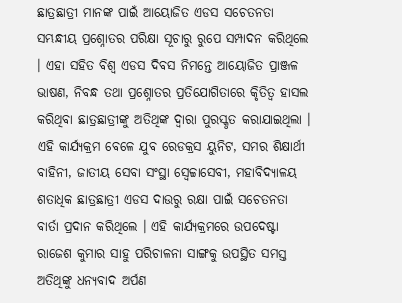ଛାତ୍ରଛାତ୍ରୀ ମାନଙ୍କ ପାଇଁ ଆୟୋଜିତ ଏଡସ ସଚେତନତା ସମ୍ଭନ୍ଧୀୟ ପ୍ରଶ୍ନୋତର ପରିକ୍ଷା ସୂଚାରୁ ରୁପେ ସମ୍ପାଦନ କରିଥିଲେ । ଏହା ସହିତ ବିଶ୍ୱ ଏଡସ ଦିବସ ନିମନ୍ତେ ଆୟୋଜିତ ପ୍ରାଞ୍ଜଳ ଭାଷଣ, ନିବନ୍ଧ ତଥା ପ୍ରଶ୍ନୋତର ପ୍ରତିଯୋଗିତାରେ କୃିତିତ୍ୱ ହାସଲ କରିଥିବା ଛାତ୍ରଛାତ୍ରୀଙ୍କୁ ଅତିଥିଙ୍କ ଦ୍ୱାରା ପୁରସ୍କୃତ କରାଯାଇଥିଲା ।
ଏହି କାର୍ଯ୍ୟକ୍ରମ ବେଳେ ଯୁବ ରେଡକ୍ରସ ୟୁନିଟ, ସମର ଶିକ୍ଷାର୍ଥୀ ବାହିନୀ, ଜାତୀୟ ସେବା ସଂସ୍ଥା ସ୍ୱେଚ୍ଚାସେବୀ, ମହାବିଦ୍ୟାଳୟ ଶତାଧିକ ଛାତ୍ରଛାତ୍ରୀ ଏଡସ ଦାଉରୁ ରକ୍ଷା ପାଇଁ ସଚେତନତା ବାର୍ତା ପ୍ରଦାନ କରିଥିଲେ । ଏହି କାର୍ଯ୍ୟକ୍ରମରେ ଉପଦେଷ୍ଟା ରାଜେଶ କୁମାର ସାହୁ ପରିଚାଳନା ସାଙ୍ଗକୁ ଉପସ୍ଥିତ ସମସ୍ତ ଅତିଥିଙ୍କୁ ଧନ୍ୟବାଦ ଅର୍ପଣ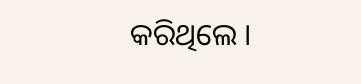କରିଥିଲେ ।